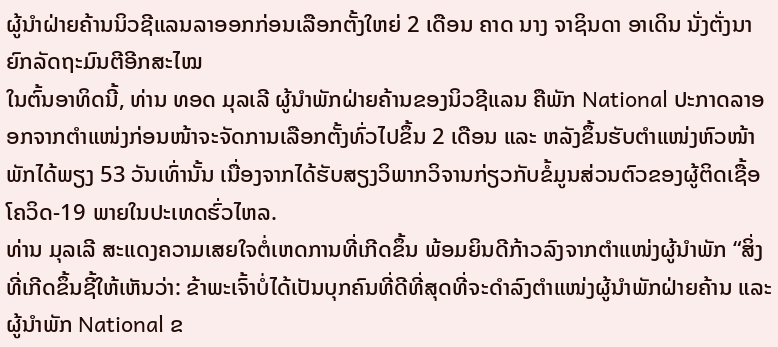ຜູ້ນຳຝ່າຍຄ້ານນິວຊີແລນລາອອກກ່ອນເລືອກຕັ້ງໃຫຍ່ 2 ເດືອນ ຄາດ ນາງ ຈາຊິນດາ ອາເດິນ ນັ່ງຕັ່ງນາຍົກລັດຖະມົນຕີອີກສະໄໝ
ໃນຕົ້ນອາທິດນີ້, ທ່ານ ທອດ ມຸລເລີ ຜູ້ນຳພັກຝ່າຍຄ້ານຂອງນິວຊີແລນ ຄືພັກ National ປະກາດລາອອກຈາກຕຳແໜ່ງກ່ອນໜ້າຈະຈັດການເລືອກຕັ້ງທົ່ວໄປຂຶ້ນ 2 ເດືອນ ແລະ ຫລັງຂຶ້ນຮັບຕຳແໜ່ງຫົວໜ້າພັກໄດ້ພຽງ 53 ວັນເທົ່ານັ້ນ ເນື່ອງຈາກໄດ້ຮັບສຽງວິພາກວິຈານກ່ຽວກັບຂໍ້ມູນສ່ວນຕົວຂອງຜູ້ຕິດເຊື້ອໂຄວິດ-19 ພາຍໃນປະເທດຮົ່ວໄຫລ.
ທ່ານ ມຸລເລີ ສະແດງຄວາມເສຍໃຈຕໍ່ເຫດການທີ່ເກີດຂຶ້ນ ພ້ອມຍິນດີກ້າວລົງຈາກຕຳແໜ່ງຜູ້ນຳພັກ “ສິ່ງທີ່ເກີດຂຶ້ນຊີ້ໃຫ້ເຫັນວ່າ: ຂ້າພະເຈົ້າບໍ່ໄດ້ເປັນບຸກຄົນທີ່ດີທີ່ສຸດທີ່ຈະດຳລົງຕຳແໜ່ງຜູ້ນຳພັກຝ່າຍຄ້ານ ແລະ ຜູ້ນຳພັກ National ຂ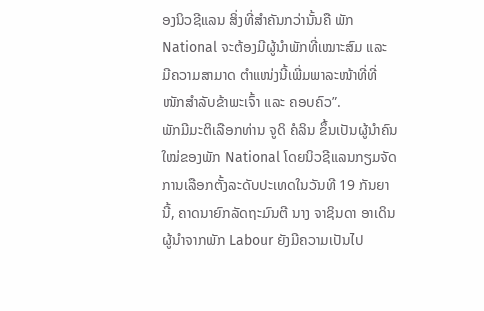ອງນິວຊີແລນ ສິ່ງທີ່ສຳຄັນກວ່ານັ້ນຄື ພັກ National ຈະຕ້ອງມີຜູ້ນຳພັກທີ່ເໝາະສົມ ແລະ ມີຄວາມສາມາດ ຕຳແໜ່ງນີ້ເພີ່ມພາລະໜ້າທີ່ທີ່ໜັກສຳລັບຂ້າພະເຈົ້າ ແລະ ຄອບຄົວ”.
ພັກມີມະຕິເລືອກທ່ານ ຈູດິ ຄໍລິນ ຂຶ້ນເປັນຜູ້ນຳຄົນໃໝ່ຂອງພັກ National ໂດຍນິວຊີແລນກຽມຈັດການເລືອກຕັ້ງລະດັບປະເທດໃນວັນທີ 19 ກັນຍານີ້, ຄາດນາຍົກລັດຖະມົນຕີ ນາງ ຈາຊິນດາ ອາເດິນ ຜູ້ນຳຈາກພັກ Labour ຍັງມີຄວາມເປັນໄປ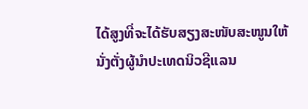ໄດ້ສູງທີ່ຈະໄດ້ຮັບສຽງສະໜັບສະໜູນໃຫ້ນັ່ງຕັ່ງຜູ້ນຳປະເທດນິວຊີແລນ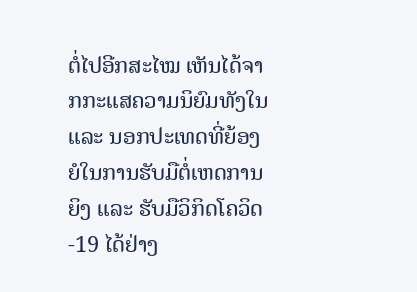ຕໍ່ໄປອີກສະໄໝ ເຫັນໄດ້ຈາກກະແສຄວາມນິຍົມທັງໃນ ແລະ ນອກປະເທດທີ່ຍ້ອງຍໍໃນການຮັບມືຕໍ່ເຫດການຍິງ ແລະ ຮັບມືວິກິດໂຄວິດ-19 ໄດ້ຢ່າງ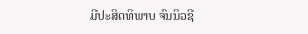ມີປະສິດທິພາບ ຈົນນິວຊີ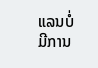ແລນບໍ່ມີການ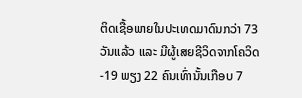ຕິດເຊື້ອພາຍໃນປະເທດມາດົນກວ່າ 73 ວັນແລ້ວ ແລະ ມີຜູ້ເສຍຊີວິດຈາກໂຄວິດ-19 ພຽງ 22 ຄົນເທົ່ານັ້ນເກືອບ 7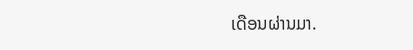ເດືອນຜ່ານມາ.